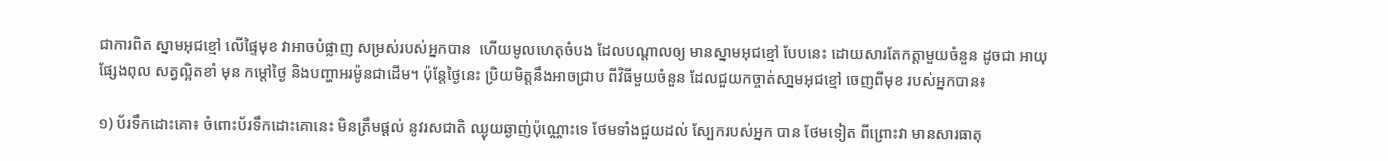ជាការពិត ស្នាមអុជខ្មៅ លើផ្ទៃមុខ វាអាចបំផ្លាញ សម្រស់របស់អ្នកបាន  ហើយមូលហេតុចំបង ដែលបណ្តាលឲ្យ មានស្នាមអុជខ្មៅ បែបនេះ ដោយសារតែកត្តាមួយចំនួន ដូចជា អាយុ ផ្សែងពុល សត្វល្អិតខាំ មុន កម្តៅថ្ងៃ និងបញ្ហាអរម៉ូនជាដើម។ ប៉ុន្តែថ្ងៃនេះ ប្រិយមិត្តនឹងអាចជ្រាប ពីវិធីមួយចំនួន ដែលជួយកច្ចាត់សា្នមអុជខ្មៅ ចេញពីមុខ របស់អ្នកបាន៖

១) ប័រទឹកដោះគោ៖ ចំពោះប័រទឹកដោះគោនេះ មិនត្រឹមផ្តល់ នូវរសជាតិ ឈ្ងុយឆ្ងាញ់ប៉ុណ្ណោះទេ ថែមទាំងជួយដល់ ស្បែករបស់អ្នក បាន ថែមទៀត ពីព្រោះវា មានសារធាតុ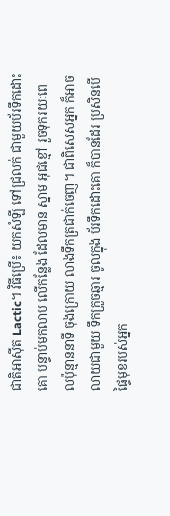ជាតិអាស៊ីត Lactic។ វិធីប្រើ៖ យកសំឡី ទៅជ្រលក់ ជាមួយប័រទឹកដោះគោ បន្ទាប់មកលាប លើកន្លែង ដែលមាន ស្នាម អុជខ្មៅ រួចទុករយៈពេលប៉ុន្មាននាទី ចុងក្រោយ លាងទឹកត្រជាក់ចេញ។ ជាពិសេសអ្នក ក៏អាចលាយជាមួយ ទឹកក្រួចឆ្មារ ចូលក្នុង ប័រទឹកដោះគោ ក៏បានដែរ ប្រសិនបើផ្ទៃមុខរបស់អ្នក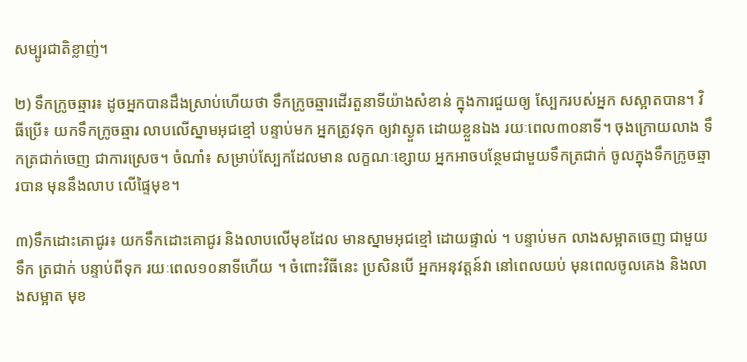សម្បូរជាតិខ្លាញ់។

២) ទឹកក្រូចឆ្មារ៖ ដូចអ្នកបានដឹងស្រាប់ហើយថា ទឹកក្រូចឆ្មារដើរតួនាទីយ៉ាងសំខាន់ ក្នុងការជួយឲ្យ ស្បែករបស់អ្នក សស្អាតបាន។ វិធីប្រើ៖ យកទឹកក្រូចឆ្មារ លាបលើស្នាមអុជខ្មៅ បន្ទាប់មក អ្នកត្រូវទុក ឲ្យវាស្ងួត ដោយខ្លួនឯង រយៈពេល៣០នាទី។ ចុងក្រោយលាង ទឹកត្រជាក់ចេញ ជាការស្រេច។ ចំណាំ៖ សម្រាប់ស្បែកដែលមាន លក្ខណៈខ្សោយ អ្នកអាចបន្ថែមជាមួយទឹកត្រជាក់ ចូលក្នុងទឹកក្រូចឆ្មារបាន មុននឹងលាប លើផ្ទៃមុខ។

៣)ទឹកដោះគោជូរ៖ យកទឹកដោះគោជូរ និងលាបលើមុខដែល មានស្នាមអុជខ្មៅ ដោយផ្ទាល់ ។ បន្ទាប់មក លាងសម្អាតចេញ ជាមួយទឹក ត្រជាក់ បន្ទាប់ពីទុក រយៈពេល១០នាទីហើយ ។ ចំពោះវិធីនេះ ប្រសិនបើ អ្នកអនុវត្តន៍វា នៅពេលយប់ មុនពេលចូលគេង និងលាងសម្អាត មុខ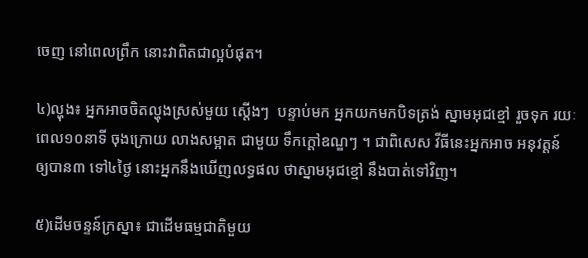ចេញ នៅពេលព្រឹក នោះវាពិតជាល្អបំផុត។

៤)ល្ហុង៖ អ្នកអាចចិតល្ហុងស្រស់មួយ ស្តើងៗ  បន្ទាប់មក អ្នកយកមកបិទត្រង់ ស្នាមអុជខ្មៅ រួចទុក រយៈពេល១០នាទី ចុងក្រោយ លាងសម្អាត ជាមួយ ទឹកក្តៅឧណ្ឌៗ ។ ជាពិសេស វីធីនេះអ្នកអាច អនុវត្តន៍ ឲ្យបាន៣ ទៅ៤ថ្ងៃ នោះអ្នកនឹងឃើញលទ្ធផល ថាស្នាមអុជខ្មៅ នឹងបាត់ទៅវិញ។

៥)ដើមចន្ទន៍ក្រស្នា៖ ជាដើមធម្មជាតិមួយ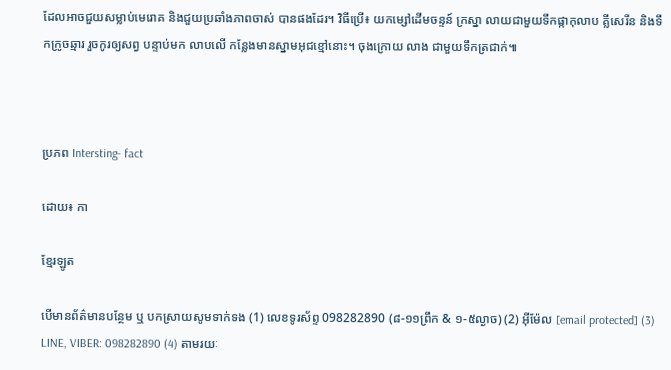ដែលអាចជួយសម្លាប់មេរោគ និងជួយប្រឆាំងភាពចាស់ បានផងដែរ។ វិធីប្រើ៖ យកម្សៅដើមចន្ទន៍ ក្រស្នា លាយជាមួយទឹកផ្កាកុលាប គ្លីសេរីន និងទឹកក្រូចឆ្មារ រួចកូរឲ្យសព្វ បន្ទាប់មក លាបលើ កន្លែងមានស្នាមអុជខ្មៅនោះ។ ចុងក្រោយ លាង ជាមួយទឹកត្រជាក់៕



ប្រភព Intersting- fact

ដោយ៖ កា

ខ្មែរឡូត

បើមានព័ត៌មានបន្ថែម ឬ បកស្រាយសូមទាក់ទង (1) លេខទូរស័ព្ទ 098282890 (៨-១១ព្រឹក & ១-៥ល្ងាច) (2) អ៊ីម៉ែល [email protected] (3) LINE, VIBER: 098282890 (4) តាមរយៈ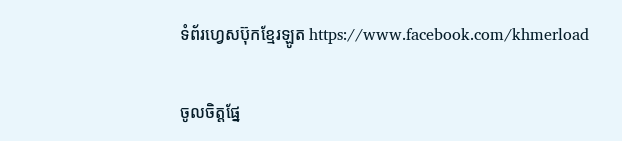ទំព័រហ្វេសប៊ុកខ្មែរឡូត https://www.facebook.com/khmerload

ចូលចិត្តផ្នែ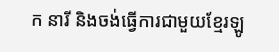ក នារី និងចង់ធ្វើការជាមួយខ្មែរឡូ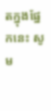តក្នុងផ្នែកនេះ សូម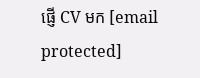ផ្ញើ CV មក [email protected]